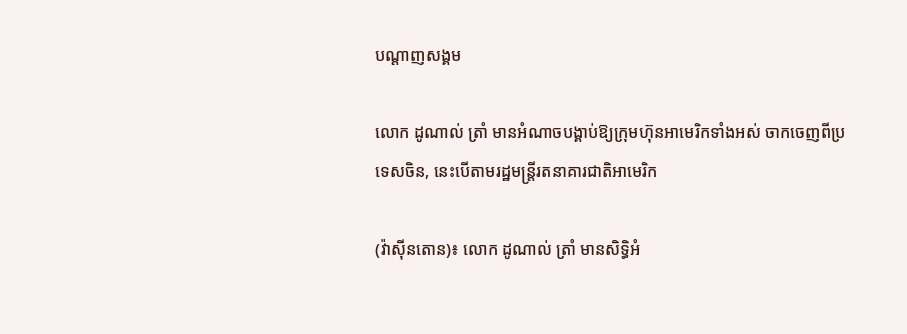បណ្តាញសង្គម

លោក ដូណាល់ ត្រាំ មានអំណាចបង្គាប់ឱ្យក្រុមហ៊ុនអាមេរិកទាំងអស់ ចាកចេញពីប្រទេសចិន, នេះបើតាមរដ្ឋមន្ត្រីរតនាគារជាតិអាមេរិក

(វ៉ាស៊ីនតោន)៖ លោក ដូណាល់ ត្រាំ មានសិទ្ធិអំ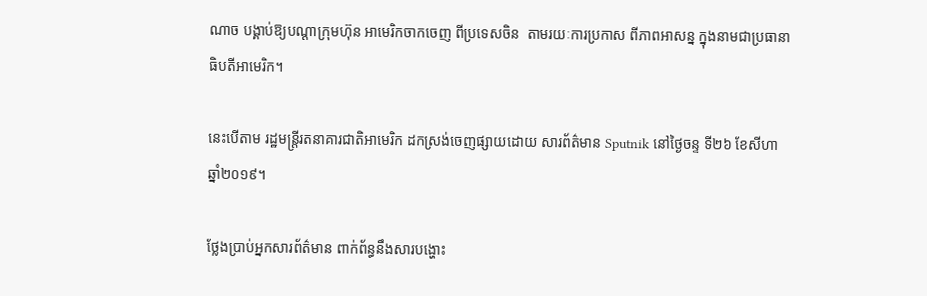ណាច បង្គាប់ឱ្យបណ្ដាក្រុមហ៊ុន អាមេរិកចាកចេញ ពីប្រទេសចិន  តាមរយៈការប្រកាស ពីភាពអាសន្ន ក្នុងនាមជាប្រធានាធិបតីអាមេរិក។

នេះបើតាម រដ្ឋមន្ត្រីរតនាគារជាតិអាមេរិក ដកស្រង់ចេញផ្សាយដោយ សារព័ត៌មាន Sputnik នៅថ្ងៃចន្ទ ទី២៦ ខែសីហា ឆ្នាំ២០១៩។

ថ្លែងប្រាប់អ្នកសារព័ត៌មាន ពាក់ព័ន្ធនឹងសារបង្ហោះ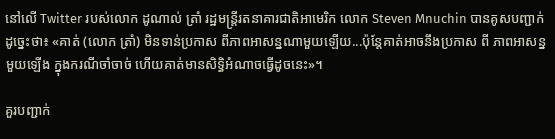នៅលើ Twitter របស់លោក ដូណាល់ ត្រាំ រដ្ឋមន្ត្រីរតនាគារជាតិអាមេរិក លោក Steven Mnuchin បានគូសបញ្ជាក់ដូច្នេះថា៖ «គាត់ (លោក ត្រាំ) មិនទាន់ប្រកាស ពីភាពអាសន្នណាមួយឡើយ...ប៉ុន្តែគាត់អាចនឹងប្រកាស ពី ភាពអាសន្នមួយឡើង ក្នុងករណីចាំចាច់ ហើយគាត់មានសិទ្ធិអំណាចធ្វើដូចនេះ»។

គួរបញ្ជាក់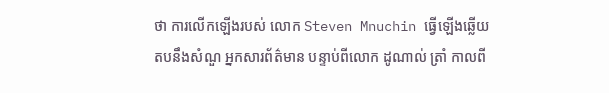ថា ការលើកឡើងរបស់ លោក Steven Mnuchin ធ្វើឡើងឆ្លើយតបនឹងសំណួ អ្នកសារព័ត៌មាន បន្ទាប់ពីលោក ដូណាល់ ត្រាំ កាលពី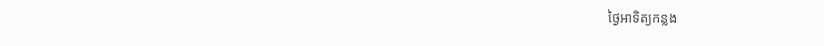ថ្ងៃអាទិត្យកន្លង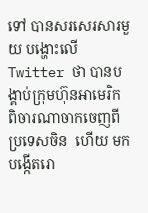ទៅ បានសរសេរសារមួយ បង្ហោះលើ Twitter ថា បានបង្គាប់ក្រុមហ៊ុនអាមេរិក ពិចារណាចាកចេញពីប្រទេសចិន  ហើយ មកបង្កើតរោ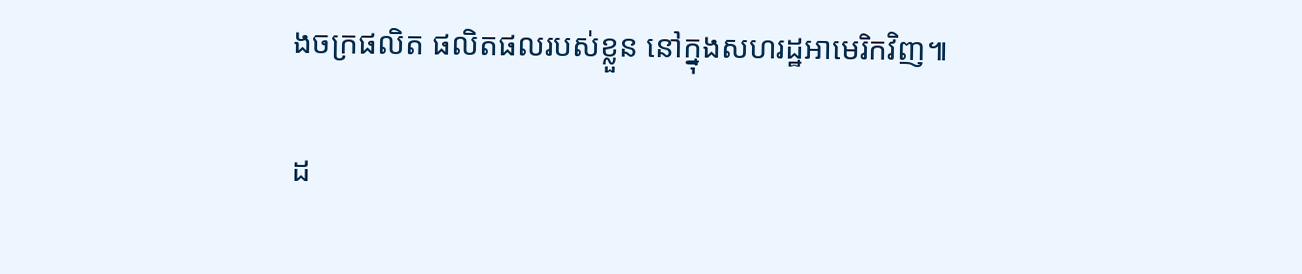ងចក្រផលិត ផលិតផលរបស់ខ្លួន នៅក្នុងសហរដ្ឋអាមេរិកវិញ៕

ដ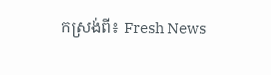កស្រង់ពី៖ Fresh News